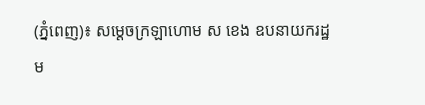(ភ្នំពេញ)៖ សម្តេចក្រឡាហោម ស ខេង ឧបនាយករដ្ឋម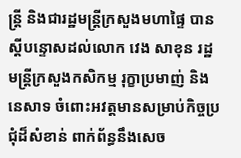ន្រ្តី និងជារដ្ឋមន្រ្តីក្រសួងមហាផ្ទៃ បានស្តីបន្ទោសដល់លោក វេង សាខុន រដ្ឋមន្រ្តីក្រសួងកសិកម្ម រុក្ខាប្រមាញ់ និងនេសាទ ចំពោះអវត្តមានសម្រាប់កិច្ចប្រជុំដ៏សំខាន់ ពាក់ព័ន្ធនឹងសេច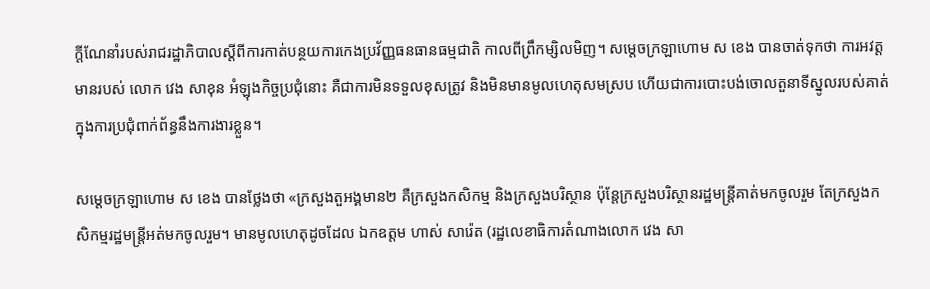ក្តីណែនាំរបស់រាជរដ្ឋាភិបាលស្តីពីការកាត់បន្ថយការកេងប្រវ័ញ្ញធនធានធម្មជាតិ កាលពីព្រឹកម្សិលមិញ។ សម្តេចក្រឡាហោម ស ខេង បានចាត់ទុកថា ការអវត្តមានរបស់ លោក វេង សាខុន អំឡុងកិច្ចប្រជុំនោះ គឺជាការមិនទទួលខុសត្រូវ និងមិនមានមូលហេតុសមស្រប ហើយជាការបោះបង់ចោលតួនាទីស្នូលរបស់គាត់ ក្នុងការប្រជុំពាក់ព័ន្ធនឹងការងារខ្លួន។

សម្តេចក្រឡាហោម ស ខេង បានថ្លែងថា «ក្រសួងតួអង្គមាន២ គឺក្រសួងកសិកម្ម និងក្រសួងបរិស្ថាន ប៉ុន្តែក្រសួងបរិស្ថានរដ្ឋមន្រ្តីគាត់មកចូលរួម តែក្រសួងកសិកម្មរដ្ឋមន្រ្តីអត់មកចូលរួម។ មានមូលហេតុដូចដែល ឯកឧត្តម ហាស់ សារ៉េត (រដ្ឋលេខាធិការតំណាងលោក វេង សា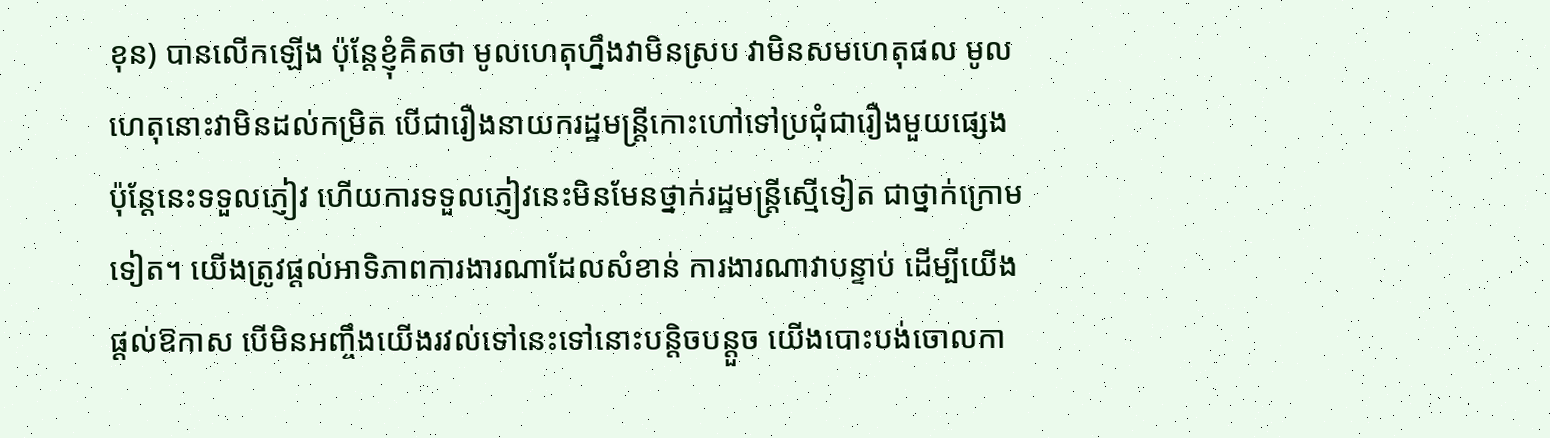ខុន) បានលើកឡើង ប៉ុន្តែខ្ញុំគិតថា មូលហេតុហ្នឹងវាមិនស្រប វាមិនសមហេតុផល មូលហេតុនោះវាមិនដល់កម្រិត បើជារឿងនាយករដ្ឋមន្រ្តីកោះហៅទៅប្រជុំជារឿងមួយផ្សេង ប៉ុន្តែនេះទទួលភ្ញៀវ ហើយការទទួលភ្ញៀវនេះមិនមែនថ្នាក់រដ្ឋមន្រ្តីស្មើទៀត ជាថ្នាក់ក្រោមទៀត។ យើងត្រូវផ្តល់អាទិភាពការងារណាដែលសំខាន់ ការងារណាវាបន្ទាប់ ដើម្បីយើងផ្តល់ឱកាស បើមិនអញ្ចឹងយើងរវល់ទៅនេះទៅនោះបន្តិចបន្តួច យើងបោះបង់ចោលកា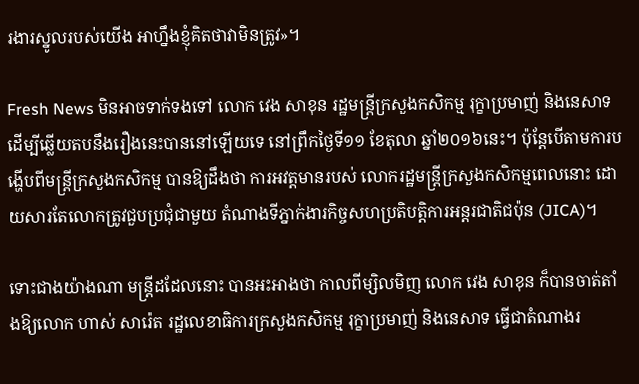រងារស្នូលរបស់យើង អាហ្នឹងខ្ញុំគិតថាវាមិនត្រូវ»។

Fresh News មិនអាចទាក់ទងទៅ លោក វេង សាខុន រដ្ឋមន្រ្តីក្រសួងកសិកម្ម រុក្ខាប្រមាញ់ និងនេសាទ ដើម្បីឆ្លើយតបនឹងរឿងនេះបាននៅឡើយទេ នៅព្រឹកថ្ងៃទី១១ ខែតុលា ឆ្នាំ២០១៦នេះ។ ប៉ុន្តែបើតាមការបង្ហើបពីមន្រ្តីក្រសួងកសិកម្ម បានឱ្យដឹងថា ការអវត្តមានរបស់ លោករដ្ឋមន្រ្តីក្រសួងកសិកម្មពេលនោះ ដោយសារតែលោកត្រូវជួបប្រជុំជាមួយ តំណាងទីភ្នាក់ងារកិច្ចសហប្រតិបត្តិការអន្តរជាតិជប៉ុន (JICA)។

ទោះជាងយ៉ាងណា មន្រ្តីដដែលនោះ បានអះអាងថា កាលពីម្សិលមិញ លោក វេង សាខុន ក៏បានចាត់តាំងឱ្យលោក ហាស់ សារ៉េត រដ្ឋលេខាធិការក្រសួងកសិកម្ម រុក្ខាប្រមាញ់ និងនេសាទ ធ្វើជាតំណាងរ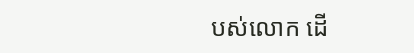បស់លោក ដើ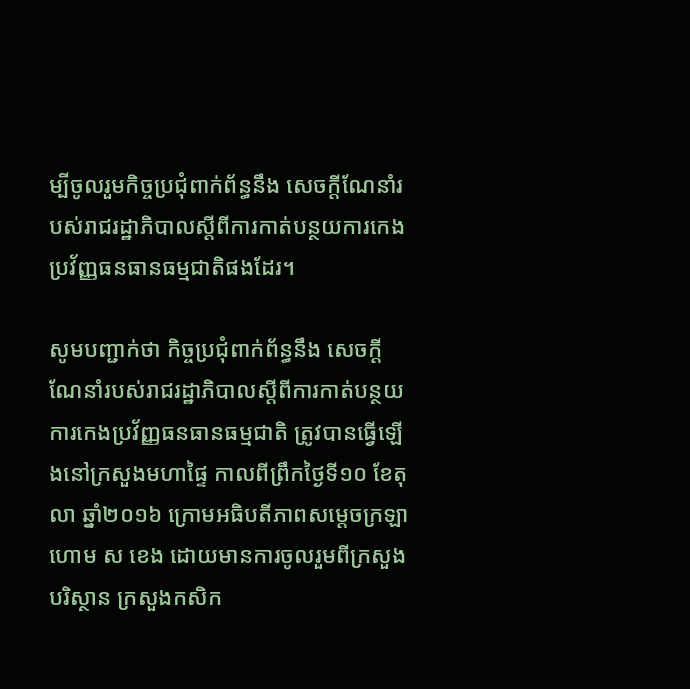ម្បីចូលរួមកិច្ចប្រជុំពាក់ព័ន្ធនឹង សេចក្តីណែនាំរបស់រាជរដ្ឋាភិបាលស្តីពីការកាត់បន្ថយការកេងប្រវ័ញ្ញធនធានធម្មជាតិផងដែរ។

សូមបញ្ជាក់ថា កិច្ចប្រជុំពាក់ព័ន្ធនឹង សេចក្តីណែនាំរបស់រាជរដ្ឋាភិបាលស្តីពីការកាត់បន្ថយការកេងប្រវ័ញ្ញធនធានធម្មជាតិ ត្រូវបានធ្វើឡើងនៅក្រសួងមហាផ្ទៃ កាលពីព្រឹកថ្ងៃទី១០ ខែតុលា ឆ្នាំ២០១៦ ក្រោមអធិបតីភាពសម្តេចក្រឡាហោម ស ខេង ដោយមានការចូលរួមពីក្រសួងបរិស្ថាន ក្រសួងកសិក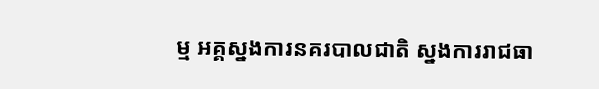ម្ម អគ្គស្នងការនគរបាលជាតិ ស្នងការរាជធា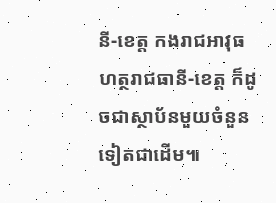នី-ខេត្ត កងរាជអាវុធហត្ថរាជធានី-ខេត្ត ក៏ដូចជាស្ថាប័នមួយចំនួនទៀតជាដើម៕